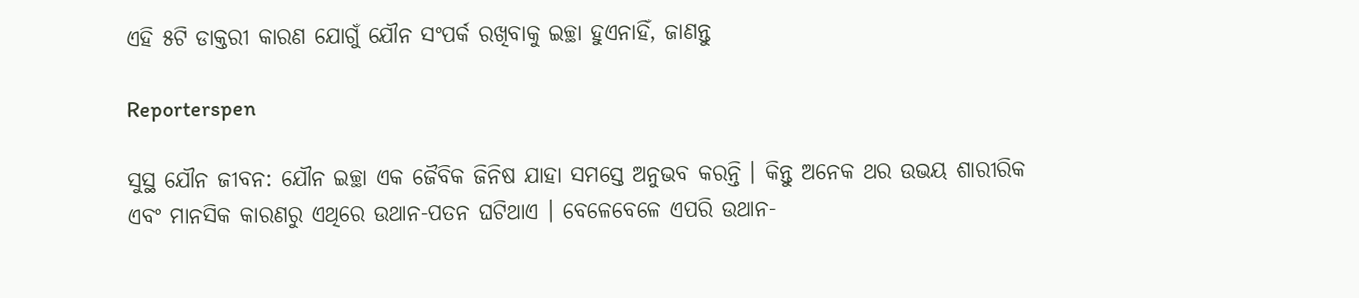ଏହି ୫ଟି ଡାକ୍ତରୀ କାରଣ ଯୋଗୁଁ ଯୌନ ସଂପର୍କ ରଖିବାକୁ ଇଚ୍ଛା ହୁଏନାହିଁ, ଜାଣନ୍ତୁ

Reporterspen

ସୁସ୍ଥ ଯୌନ ଜୀବନ: ଯୌନ ଇଚ୍ଛା ଏକ ଜୈବିକ ଜିନିଷ ଯାହା ସମସ୍ତେ ଅନୁଭବ କରନ୍ତି । କିନ୍ତୁ ଅନେକ ଥର ଉଭୟ ଶାରୀରିକ ଏବଂ ମାନସିକ କାରଣରୁ ଏଥିରେ ଉଥାନ-ପତନ ଘଟିଥାଏ । ବେଳେବେଳେ ଏପରି ଉଥାନ-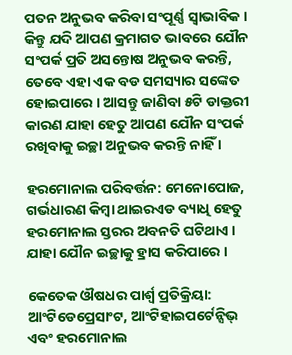ପତନ ଅନୁଭବ କରିବା ସଂପୂର୍ଣ୍ଣ ସ୍ୱାଭାବିକ । କିନ୍ତୁ ଯଦି ଆପଣ କ୍ରମାଗତ ଭାବରେ ଯୌନ ସଂପର୍କ ପ୍ରତି ଅସନ୍ତୋଷ ଅନୁଭବ କରନ୍ତି, ତେବେ ଏହା ଏକ ବଡ ସମସ୍ୟାର ସଙ୍କେତ ହୋଇପାରେ । ଆସନ୍ତୁ ଜାଣିବା ୫ଟି ଡାକ୍ତରୀ କାରଣ ଯାହା ହେତୁ ଆପଣ ଯୌନ ସଂପର୍କ ରଖିବାକୁ ଇଚ୍ଛା ଅନୁଭବ କରନ୍ତି ନାହିଁ ।

ହରମୋନାଲ ପରିବର୍ତ୍ତନ: ମେନୋପୋଜ, ଗର୍ଭଧାରଣ କିମ୍ବା ଥାଇରଏଡ ବ୍ୟାଧି ହେତୁ ହରମୋନାଲ ସ୍ତରର ଅବନତି ଘଟିଥାଏ । ଯାହା ଯୌନ ଇଚ୍ଛାକୁ ହ୍ରାସ କରିପାରେ ।

କେତେକ ଔଷଧର ପାର୍ଶ୍ୱ ପ୍ରତିକ୍ରିୟା: ଆଂଟିଡେପ୍ରେସାଂଟ, ଆଂଟିହାଇପର୍ଟେନ୍ସିଭ୍ ଏବଂ ହରମୋନାଲ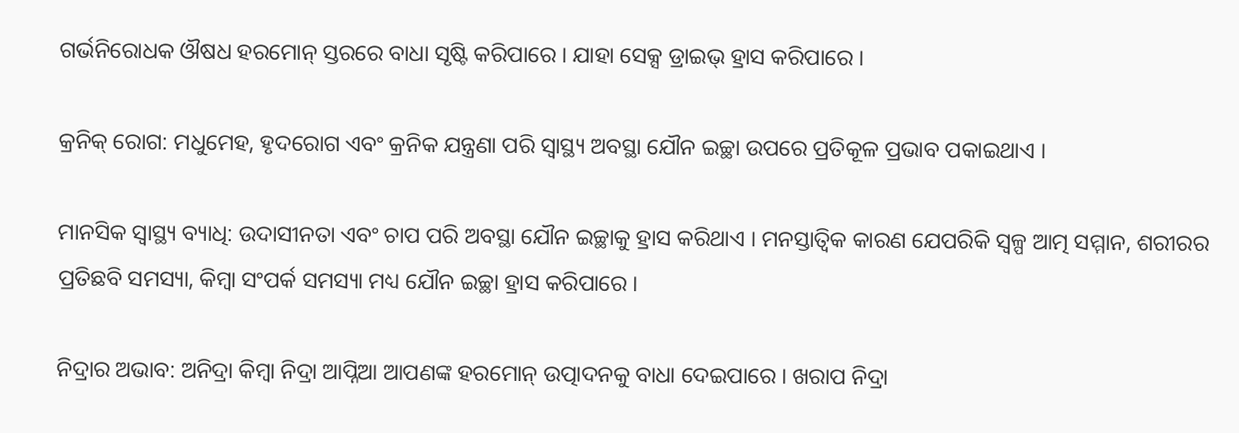ଗର୍ଭନିରୋଧକ ଔଷଧ ହରମୋନ୍ ସ୍ତରରେ ବାଧା ସୃଷ୍ଟି କରିପାରେ । ଯାହା ସେକ୍ସ ଡ୍ରାଇଭ୍ ହ୍ରାସ କରିପାରେ ।

କ୍ରନିକ୍ ରୋଗ: ମଧୁମେହ, ହୃଦରୋଗ ଏବଂ କ୍ରନିକ ଯନ୍ତ୍ରଣା ପରି ସ୍ୱାସ୍ଥ୍ୟ ଅବସ୍ଥା ଯୌନ ଇଚ୍ଛା ଉପରେ ପ୍ରତିକୂଳ ପ୍ରଭାବ ପକାଇଥାଏ ।

ମାନସିକ ସ୍ୱାସ୍ଥ୍ୟ ବ୍ୟାଧି: ଉଦାସୀନତା ଏବଂ ଚାପ ପରି ଅବସ୍ଥା ଯୌନ ଇଚ୍ଛାକୁ ହ୍ରାସ କରିଥାଏ । ମନସ୍ତାତ୍ୱିକ କାରଣ ଯେପରିକି ସ୍ୱଳ୍ପ ଆତ୍ମ ସମ୍ମାନ, ଶରୀରର ପ୍ରତିଛବି ସମସ୍ୟା, କିମ୍ବା ସଂପର୍କ ସମସ୍ୟା ମଧ୍ୟ ଯୌନ ଇଚ୍ଛା ହ୍ରାସ କରିପାରେ ।

ନିଦ୍ରାର ଅଭାବ: ଅନିଦ୍ରା କିମ୍ବା ନିଦ୍ରା ଆପ୍ନିଆ ଆପଣଙ୍କ ହରମୋନ୍ ଉତ୍ପାଦନକୁ ବାଧା ଦେଇପାରେ । ଖରାପ ନିଦ୍ରା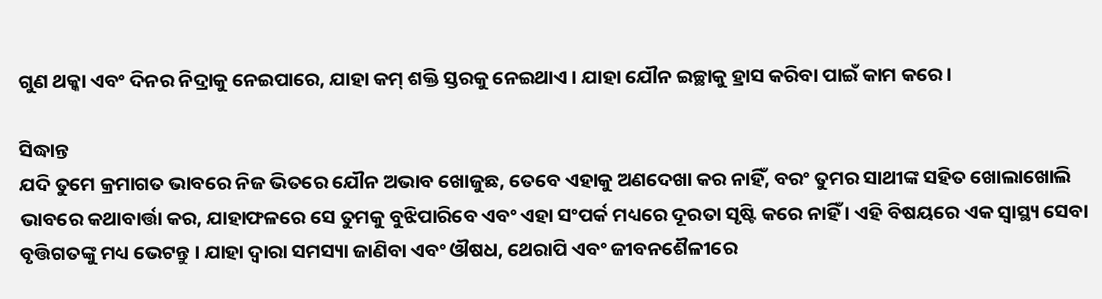ଗୁଣ ଥକ୍କା ଏବଂ ଦିନର ନିଦ୍ରାକୁ ନେଇପାରେ, ଯାହା କମ୍ ଶକ୍ତି ସ୍ତରକୁ ନେଇଥାଏ । ଯାହା ଯୌନ ଇଚ୍ଛାକୁ ହ୍ରାସ କରିବା ପାଇଁ କାମ କରେ ।

ସିଦ୍ଧାନ୍ତ
ଯଦି ତୁମେ କ୍ରମାଗତ ଭାବରେ ନିଜ ଭିତରେ ଯୌନ ଅଭାବ ଖୋଜୁଛ, ତେବେ ଏହାକୁ ଅଣଦେଖା କର ନାହିଁ, ବରଂ ତୁମର ସାଥୀଙ୍କ ସହିତ ଖୋଲାଖୋଲି ଭାବରେ କଥାବାର୍ତ୍ତା କର, ଯାହାଫଳରେ ସେ ତୁମକୁ ବୁଝିପାରିବେ ଏବଂ ଏହା ସଂପର୍କ ମଧ୍ୟରେ ଦୂରତା ସୃଷ୍ଟି କରେ ନାହିଁ । ଏହି ବିଷୟରେ ଏକ ସ୍ୱାସ୍ଥ୍ୟ ସେବା ବୃତ୍ତିଗତଙ୍କୁ ମଧ୍ୟ ଭେଟନ୍ତୁ । ଯାହା ଦ୍ୱାରା ସମସ୍ୟା ଜାଣିବା ଏବଂ ଔଷଧ, ଥେରାପି ଏବଂ ଜୀବନଶୈଳୀରେ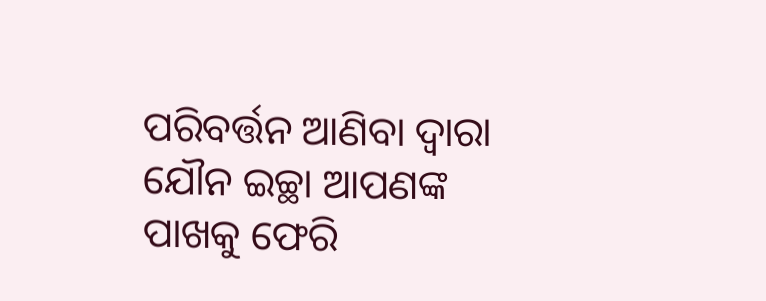ପରିବର୍ତ୍ତନ ଆଣିବା ଦ୍ୱାରା ଯୌନ ଇଚ୍ଛା ଆପଣଙ୍କ ପାଖକୁ ଫେରି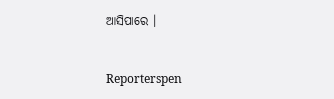ଆସିପାରେ ।


Reporterspen